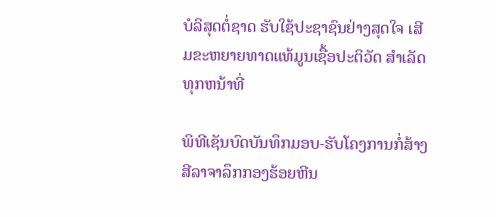ບໍລິສຸດຕໍ່ຊາດ ຮັບໃຊ້ປະຊາຊົນຢ່າງສຸດໃຈ ເສີມຂະຫຍາຍທາດແທ້ມູນເຊື້ອປະຕິວັດ ສໍາເລັດທຸກຫນ້າທີ່

ພິທີເຊັນບົດບັນທຶກມອບ-ຮັບໂຄງການກໍ່ສ້າງສີລາຈາລຶກກອງຮ້ອຍຫີນ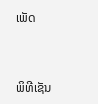ເພັດ


ພິທີເຊັນ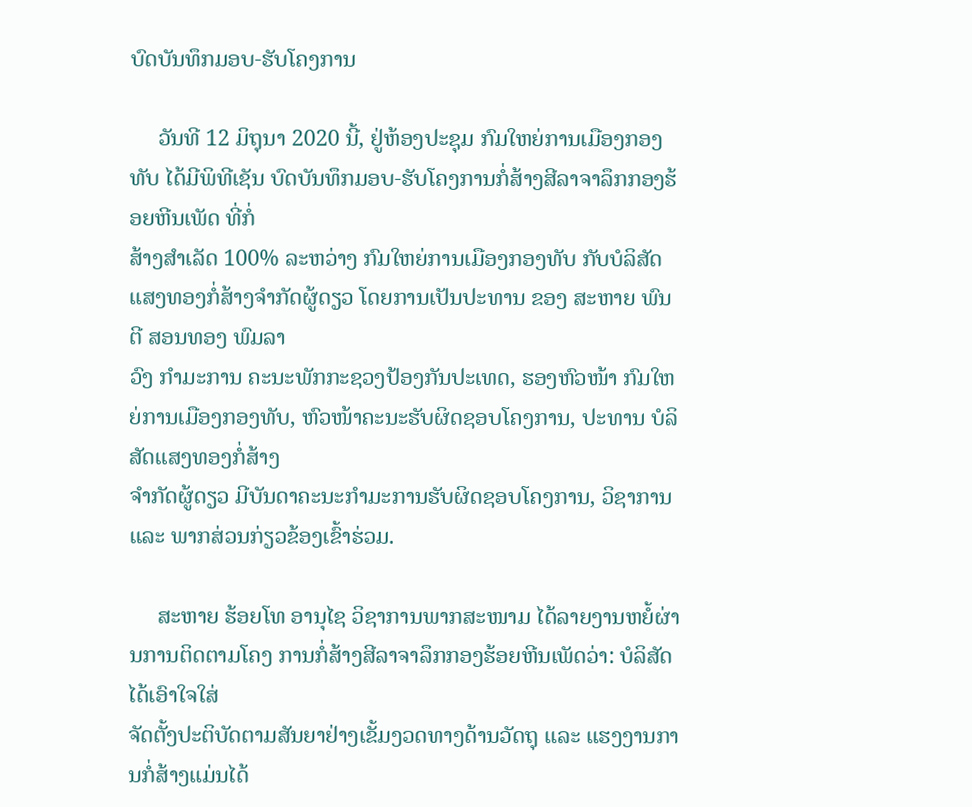ບົດບັນທຶກມອບ-ຮັບໂຄງການ

     ວັນທີ 12 ມິຖຸນາ 2020 ນີ້, ຢູ່ຫ້ອງປະຊຸມ ກົມໃຫຍ່ການເມືອງກອງທັບ ໄດ້ມີພິທີເຊັນ ບົດບັນທຶກມອບ-ຮັບໂຄງການກໍ່ສ້າງສີລາຈາລຶກກອງຮ້ອຍຫີນເພັດ ທີ່ກໍ່
ສ້າງສໍາເລັດ 100% ລະຫວ່າງ ກົມໃຫຍ່ການເມືອງກອງທັບ ກັບບໍລິສັດແສງທອງກໍ່ສ້າງຈຳກັດຜູ້ດຽວ ໂດຍການເປັນປະທານ ຂອງ ສະຫາຍ ພົນຕີ ສອນທອງ ພົມລາ
ວົງ ກໍາມະການ ຄະນະພັກກະຊວງປ້ອງກັນປະເທດ, ຮອງຫົວໜ້າ ກົມໃຫຍ່ການເມືອງກອງທັບ, ຫົວໜ້າຄະນະຮັບຜິດຊອບໂຄງການ, ປະທານ ບໍລິສັດແສງທອງກໍ່ສ້າງ
ຈໍາກັດຜູ້ດຽວ ມີບັນດາຄະນະກໍາມະການຮັບຜິດຊອບໂຄງການ, ວິຊາການ ແລະ ພາກສ່ວນກ່ຽວຂ້ອງເຂົ້າຮ່ວມ.

     ສະຫາຍ ຮ້ອຍໂທ ອານຸໄຊ ວິຊາການພາກສະໜາມ ໄດ້ລາຍງານຫຍໍ້ຜ່ານການຕິດຕາມໂຄງ ການກໍ່ສ້າງສີລາຈາລຶກກອງຮ້ອຍຫີນເພັດວ່າ: ບໍລິສັດ ໄດ້ເອົາໃຈໃສ່
ຈັດຕັ້ງປະຕິບັດຕາມສັນຍາຢ່າງເຂັ້ມງວດທາງດ້ານວັດຖຸ ແລະ ແຮງງານການກໍ່ສ້າງແມ່ນໄດ້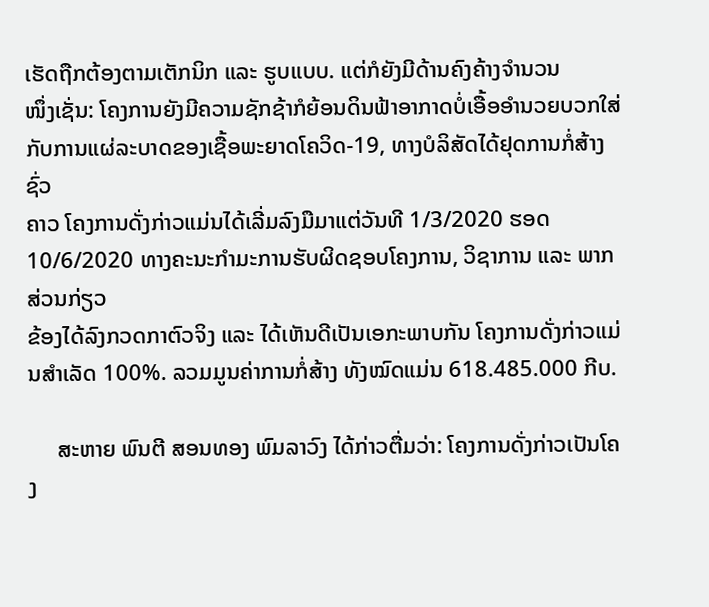ເຮັດຖືກຕ້ອງຕາມເຕັກນິກ ແລະ ຮູບແບບ. ແຕ່ກໍຍັງມີດ້ານຄົງຄ້າງຈຳນວນ
ໜຶ່ງເຊັ່ນ: ໂຄງການຍັງມີຄວາມຊັກຊ້າກໍຍ້ອນດິນຟ້າອາກາດບໍ່ເອື້ອອຳນວຍບວກໃສ່ກັບການແຜ່ລະບາດຂອງເຊື້ອພະຍາດໂຄວິດ-19, ທາງບໍລິສັດໄດ້ຢຸດການກໍ່ສ້າງຊົ່ວ
ຄາວ ໂຄງການດັ່ງກ່າວແມ່ນໄດ້ເລີ່ມລົງມືມາແຕ່ວັນທີ 1/3/2020 ຮອດ 10/6/2020 ທາງຄະນະກຳມະການຮັບຜິດຊອບໂຄງການ, ວິຊາການ ແລະ ພາກສ່ວນກ່ຽວ
ຂ້ອງໄດ້ລົງກວດກາຕົວຈິງ ແລະ ໄດ້ເຫັນດີເປັນເອກະພາບກັນ ໂຄງການດັ່ງກ່າວແມ່ນສຳເລັດ 100%. ລວມມູນຄ່າການກໍ່ສ້າງ ທັງໝົດແມ່ນ 618.485.000 ກີບ.

     ສະຫາຍ ພົນຕີ ສອນທອງ ພົມລາວົງ ໄດ້ກ່າວຕື່ມວ່າ: ໂຄງການດັ່ງກ່າວເປັນໂຄງ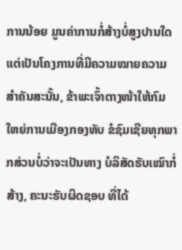ການນ້ອຍ ມູນຄ່າການກໍ່ສ້າງບໍ່ສູງປານໃດແຕ່ເປັນໂຄງການທີ່ມີຄວາມໝາຍຄວາມ
ສໍາຄັນສະນັ້ນ, ຂ້າພະເຈົ້າຕາງໜ້າໃຫ້ກົມໃຫຍ່ການເມືອງກອງທັບ ຂໍຊົມເຊີຍທຸກພາກສ່ວນບໍ່ວ່າຈະເປັນທາງ ບໍລິສັດຮັບເໝົາກໍ່ສ້າງ, ຄະນະຮັບຜິດຊອບ ທີ່ໄດ້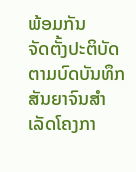ພ້ອມກັນ
ຈັດຕັ້ງປະຕິບັດຕາມບົດບັນທຶກສັນຍາຈົນສໍາເລັດໂຄງກາ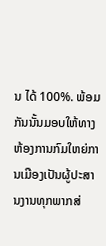ນ ໄດ້ 100%. ພ້ອມກັນນັ້ນມອບໃຫ້ທາງຫ້ອງການກົມໃຫຍ່ການເມືອງເປັນຜູ້ປະສານງານທຸກພາກສ່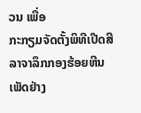ວນ ເພື່ອ
ກະກຽມຈັດຕັ້ງພິທີເປີດສີລາຈາລຶກກອງຮ້ອຍຫີນເພັດຢ່າງ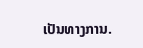ເປັນທາງການ.